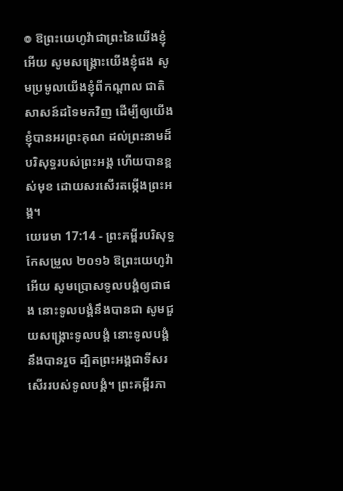៙ ឱព្រះយេហូវ៉ាជាព្រះនៃយើងខ្ញុំអើយ សូមសង្គ្រោះយើងខ្ញុំផង សូមប្រមូលយើងខ្ញុំពីកណ្ដាល ជាតិសាសន៍ដទៃមកវិញ ដើម្បីឲ្យយើងខ្ញុំបានអរព្រះគុណ ដល់ព្រះនាមដ៏បរិសុទ្ធរបស់ព្រះអង្គ ហើយបានខ្ពស់មុខ ដោយសរសើរតម្កើងព្រះអង្គ។
យេរេមា 17:14 - ព្រះគម្ពីរបរិសុទ្ធកែសម្រួល ២០១៦ ឱព្រះយេហូវ៉ាអើយ សូមប្រោសទូលបង្គំឲ្យជាផង នោះទូលបង្គំនឹងបានជា សូមជួយសង្គ្រោះទូលបង្គំ នោះទូលបង្គំនឹងបានរួច ដ្បិតព្រះអង្គជាទីសរសើររបស់ទូលបង្គំ។ ព្រះគម្ពីរភា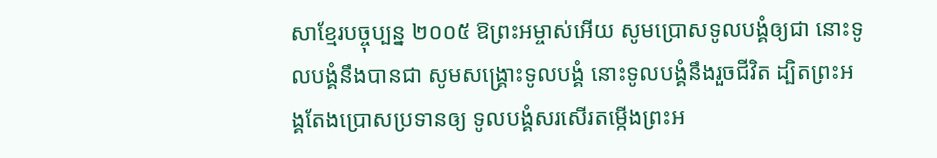សាខ្មែរបច្ចុប្បន្ន ២០០៥ ឱព្រះអម្ចាស់អើយ សូមប្រោសទូលបង្គំឲ្យជា នោះទូលបង្គំនឹងបានជា សូមសង្គ្រោះទូលបង្គំ នោះទូលបង្គំនឹងរួចជីវិត ដ្បិតព្រះអង្គតែងប្រោសប្រទានឲ្យ ទូលបង្គំសរសើរតម្កើងព្រះអ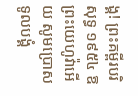ង្គ! ព្រះគម្ពីរបរិសុទ្ធ ១៩៥៤ ឱព្រះយេហូវ៉ាអើយ សូមប្រោសទូលបង្គំ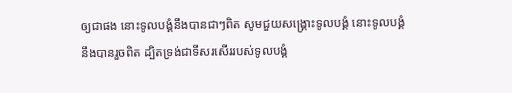ឲ្យជាផង នោះទូលបង្គំនឹងបានជាៗពិត សូមជួយសង្គ្រោះទូលបង្គំ នោះទូលបង្គំនឹងបានរួចពិត ដ្បិតទ្រង់ជាទីសរសើររបស់ទូលបង្គំ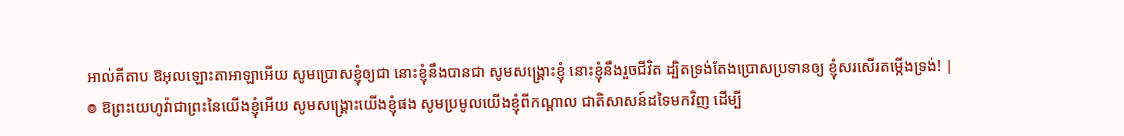អាល់គីតាប ឱអុលឡោះតាអាឡាអើយ សូមប្រោសខ្ញុំឲ្យជា នោះខ្ញុំនឹងបានជា សូមសង្គ្រោះខ្ញុំ នោះខ្ញុំនឹងរួចជីវិត ដ្បិតទ្រង់តែងប្រោសប្រទានឲ្យ ខ្ញុំសរសើរតម្កើងទ្រង់! |
៙ ឱព្រះយេហូវ៉ាជាព្រះនៃយើងខ្ញុំអើយ សូមសង្គ្រោះយើងខ្ញុំផង សូមប្រមូលយើងខ្ញុំពីកណ្ដាល ជាតិសាសន៍ដទៃមកវិញ ដើម្បី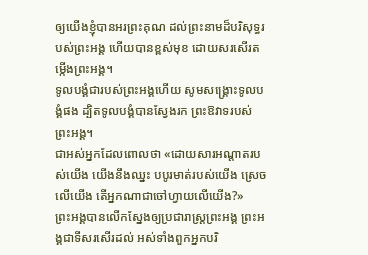ឲ្យយើងខ្ញុំបានអរព្រះគុណ ដល់ព្រះនាមដ៏បរិសុទ្ធរបស់ព្រះអង្គ ហើយបានខ្ពស់មុខ ដោយសរសើរតម្កើងព្រះអង្គ។
ទូលបង្គំជារបស់ព្រះអង្គហើយ សូមសង្គ្រោះទូលបង្គំផង ដ្បិតទូលបង្គំបានស្វែងរក ព្រះឱវាទរបស់ព្រះអង្គ។
ជាអស់អ្នកដែលពោលថា «ដោយសារអណ្ដាតរបស់យើង យើងនឹងឈ្នះ បបូរមាត់របស់យើង ស្រេចលើយើង តើអ្នកណាជាចៅហ្វាយលើយើង?»
ព្រះអង្គបានលើកស្នែងឲ្យប្រជារាស្ត្រព្រះអង្គ ព្រះអង្គជាទីសរសើរដល់ អស់ទាំងពួកអ្នកបរិ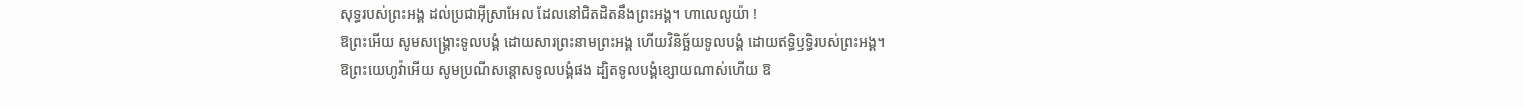សុទ្ធរបស់ព្រះអង្គ ដល់ប្រជាអ៊ីស្រាអែល ដែលនៅជិតដិតនឹងព្រះអង្គ។ ហាលេលូយ៉ា !
ឱព្រះអើយ សូមសង្គ្រោះទូលបង្គំ ដោយសារព្រះនាមព្រះអង្គ ហើយវិនិច្ឆ័យទូលបង្គំ ដោយឥទ្ធិឫទ្ធិរបស់ព្រះអង្គ។
ឱព្រះយេហូវ៉ាអើយ សូមប្រណីសន្ដោសទូលបង្គំផង ដ្បិតទូលបង្គំខ្សោយណាស់ហើយ ឱ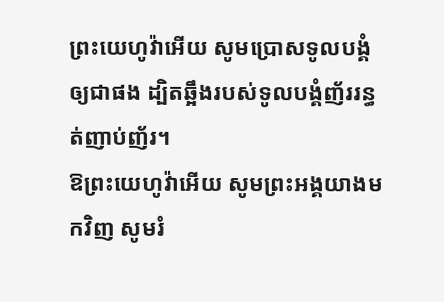ព្រះយេហូវ៉ាអើយ សូមប្រោសទូលបង្គំឲ្យជាផង ដ្បិតឆ្អឹងរបស់ទូលបង្គំញ័ររន្ធត់ញាប់ញ័រ។
ឱព្រះយេហូវ៉ាអើយ សូមព្រះអង្គយាងមកវិញ សូមរំ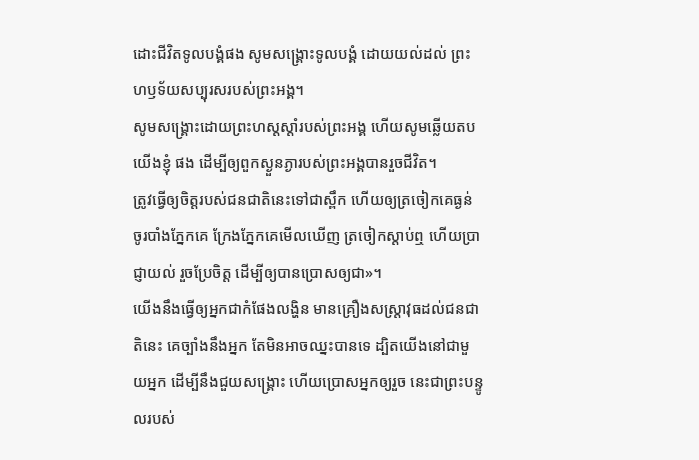ដោះជីវិតទូលបង្គំផង សូមសង្គ្រោះទូលបង្គំ ដោយយល់ដល់ ព្រះហឫទ័យសប្បុរសរបស់ព្រះអង្គ។
សូមសង្គ្រោះដោយព្រះហស្តស្តាំរបស់ព្រះអង្គ ហើយសូមឆ្លើយតបយើងខ្ញុំ ផង ដើម្បីឲ្យពួកស្ងួនភ្ងារបស់ព្រះអង្គបានរួចជីវិត។
ត្រូវធ្វើឲ្យចិត្តរបស់ជនជាតិនេះទៅជាស្ពឹក ហើយឲ្យត្រចៀកគេធ្ងន់ ចូរបាំងភ្នែកគេ ក្រែងភ្នែកគេមើលឃើញ ត្រចៀកស្តាប់ឮ ហើយប្រាជ្ញាយល់ រួចប្រែចិត្ត ដើម្បីឲ្យបានប្រោសឲ្យជា»។
យើងនឹងធ្វើឲ្យអ្នកជាកំផែងលង្ហិន មានគ្រឿងសស្ត្រាវុធដល់ជនជាតិនេះ គេច្បាំងនឹងអ្នក តែមិនអាចឈ្នះបានទេ ដ្បិតយើងនៅជាមួយអ្នក ដើម្បីនឹងជួយសង្គ្រោះ ហើយប្រោសអ្នកឲ្យរួច នេះជាព្រះបន្ទូលរបស់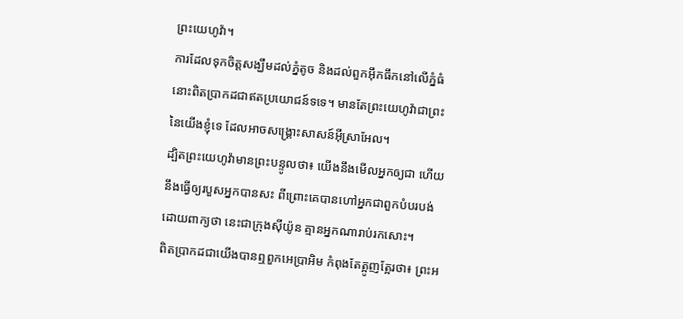ព្រះយេហូវ៉ា។
ការដែលទុកចិត្តសង្ឃឹមដល់ភ្នំតូច និងដល់ពួកអ៊ឹកធឹកនៅលើភ្នំធំ នោះពិតប្រាកដជាឥតប្រយោជន៍ទទេ។ មានតែព្រះយេហូវ៉ាជាព្រះនៃយើងខ្ញុំទេ ដែលអាចសង្គ្រោះសាសន៍អ៊ីស្រាអែល។
ដ្បិតព្រះយេហូវ៉ាមានព្រះបន្ទូលថា៖ យើងនឹងមើលអ្នកឲ្យជា ហើយនឹងធ្វើឲ្យរបួសអ្នកបានសះ ពីព្រោះគេបានហៅអ្នកជាពួកបំបរបង់ ដោយពាក្យថា នេះជាក្រុងស៊ីយ៉ូន គ្មានអ្នកណារាប់រកសោះ។
ពិតប្រាកដជាយើងបានឮពួកអេប្រាអិម កំពុងតែត្អូញត្អែរថា៖ ព្រះអ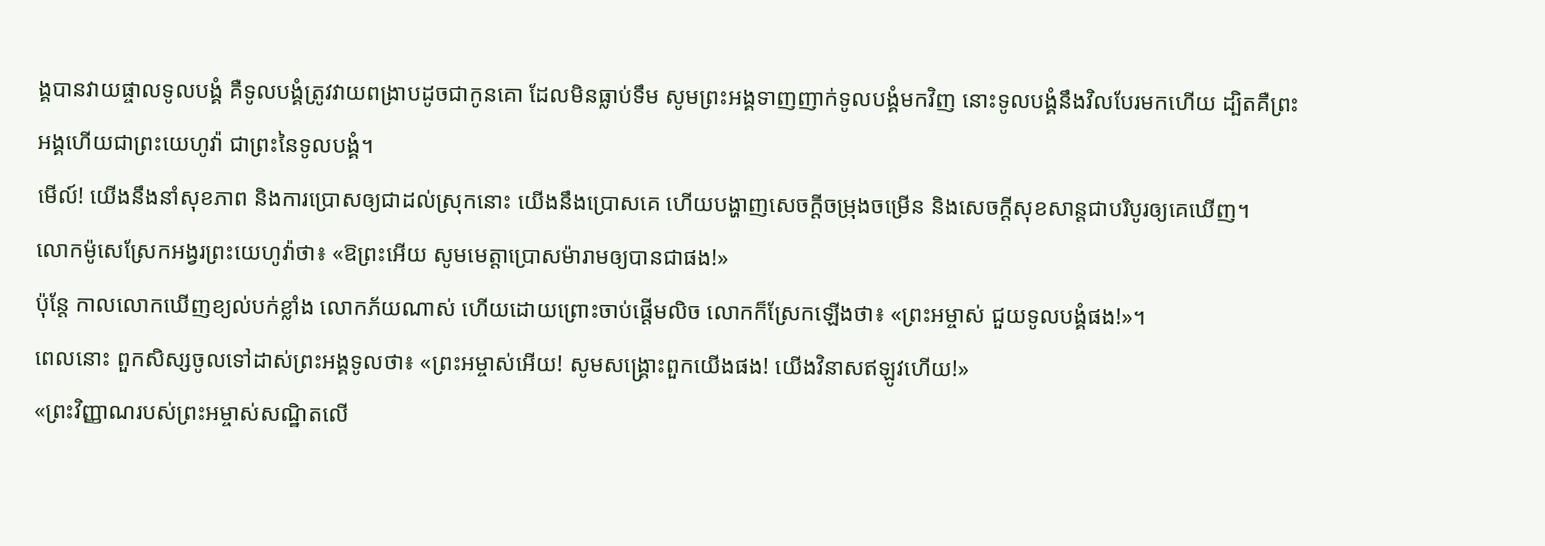ង្គបានវាយផ្ចាលទូលបង្គំ គឺទូលបង្គំត្រូវវាយពង្រាបដូចជាកូនគោ ដែលមិនធ្លាប់ទឹម សូមព្រះអង្គទាញញាក់ទូលបង្គំមកវិញ នោះទូលបង្គំនឹងវិលបែរមកហើយ ដ្បិតគឺព្រះអង្គហើយជាព្រះយេហូវ៉ា ជាព្រះនៃទូលបង្គំ។
មើល៍! យើងនឹងនាំសុខភាព និងការប្រោសឲ្យជាដល់ស្រុកនោះ យើងនឹងប្រោសគេ ហើយបង្ហាញសេចក្ដីចម្រុងចម្រើន និងសេចក្ដីសុខសាន្តជាបរិបូរឲ្យគេឃើញ។
លោកម៉ូសេស្រែកអង្វរព្រះយេហូវ៉ាថា៖ «ឱព្រះអើយ សូមមេត្តាប្រោសម៉ារាមឲ្យបានជាផង!»
ប៉ុន្តែ កាលលោកឃើញខ្យល់បក់ខ្លាំង លោកភ័យណាស់ ហើយដោយព្រោះចាប់ផ្ដើមលិច លោកក៏ស្រែកឡើងថា៖ «ព្រះអម្ចាស់ ជួយទូលបង្គំផង!»។
ពេលនោះ ពួកសិស្សចូលទៅដាស់ព្រះអង្គទូលថា៖ «ព្រះអម្ចាស់អើយ! សូមសង្គ្រោះពួកយើងផង! យើងវិនាសឥឡូវហើយ!»
«ព្រះវិញ្ញាណរបស់ព្រះអម្ចាស់សណ្ឋិតលើ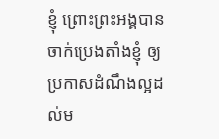ខ្ញុំ ព្រោះព្រះអង្គបានចាក់ប្រេងតាំងខ្ញុំ ឲ្យប្រកាសដំណឹងល្អដល់ម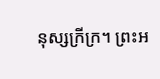នុស្សក្រីក្រ។ ព្រះអ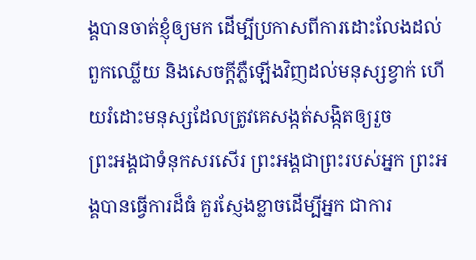ង្គបានចាត់ខ្ញុំឲ្យមក ដើម្បីប្រកាសពីការដោះលែងដល់ពួកឈ្លើយ និងសេចក្តីភ្លឺឡើងវិញដល់មនុស្សខ្វាក់ ហើយរំដោះមនុស្សដែលត្រូវគេសង្កត់សង្កិតឲ្យរួច
ព្រះអង្គជាទំនុកសរសើរ ព្រះអង្គជាព្រះរបស់អ្នក ព្រះអង្គបានធ្វើការដ៏ធំ គួរស្ញែងខ្លាចដើម្បីអ្នក ជាការ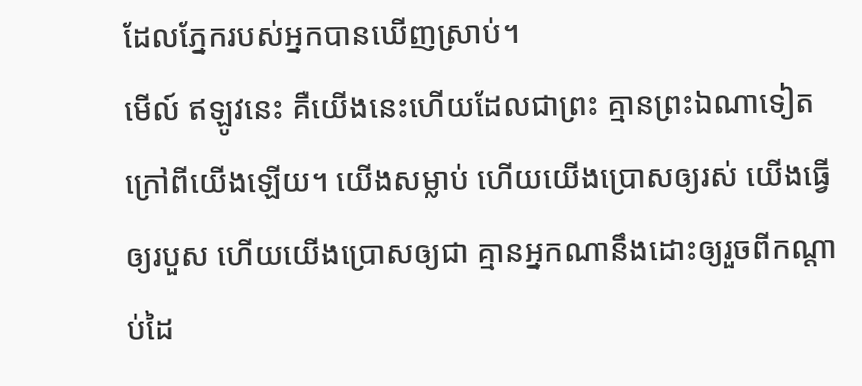ដែលភ្នែករបស់អ្នកបានឃើញស្រាប់។
មើល៍ ឥឡូវនេះ គឺយើងនេះហើយដែលជាព្រះ គ្មានព្រះឯណាទៀតក្រៅពីយើងឡើយ។ យើងសម្លាប់ ហើយយើងប្រោសឲ្យរស់ យើងធ្វើឲ្យរបួស ហើយយើងប្រោសឲ្យជា គ្មានអ្នកណានឹងដោះឲ្យរួចពីកណ្ដាប់ដៃ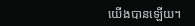យើងបានឡើយ។